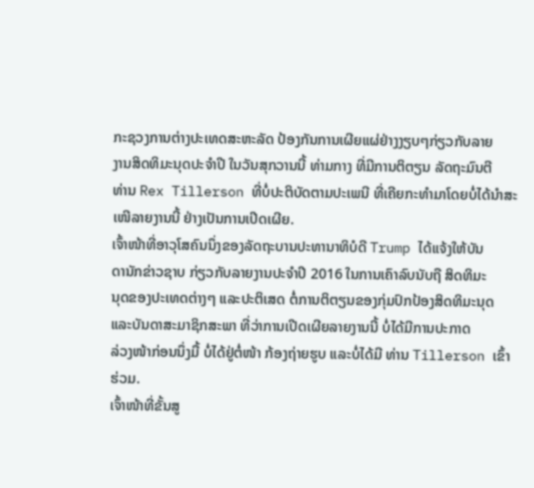ກະຊວງການຕ່າງປະເທດສະຫະລັດ ປ້ອງກັນການເຜີຍແຜ່ຢ່າງງຽບໆກ່ຽວກັບລາຍ
ງານສິດທິມະນຸດປະຈຳປີ ໃນວັນສຸກວານນີ້ ທ່າມກາງ ທີ່ມີການຕິຕຽນ ລັດຖະມົນຕີ
ທ່ານ Rex Tillerson ທີ່ບໍ່ປະຕິບັດຕາມປະເພນີ ທີ່ເຄີຍກະທຳມາໂດຍບໍ່ໄດ້ນຳສະ
ເໜີລາຍງານນີ້ ຢ່າງເປັນການເປີດເຜີຍ.
ເຈົ້າໜ້າທີ່ອາວຸໂສຄົນນຶ່ງຂອງລັດຖະບານປະທານາທິບໍດີ Trump ໄດ້ແຈ້ງໃຫ້ບັນ
ດານັກຂ່າວຊາບ ກ່ຽວກັບລາຍງານປະຈຳປີ 2016 ໃນການເຄົາລົບນັບຖື ສິດທິມະ
ນຸດຂອງປະເທດຕ່າງໆ ແລະປະຕິເສດ ຕໍ່ການຕິຕຽນຂອງກຸ່ມປົກປ້ອງສິດທິມະນຸດ
ແລະບັນດາສະມາຊິກສະພາ ທີ່ວ່າການເປີດເຜີຍລາຍງານນີ້ ບໍ່ໄດ້ມີການປະກາດ
ລ່ວງໜ້າກ່ອນນຶ່ງມື້ ບໍ່ໄດ້ຢູ່ຕໍ່ໜ້າ ກ້ອງຖ່າຍຮູບ ແລະບໍ່ໄດ້ມີ ທ່ານ Tillerson ເຂົ້າ
ຮ່ວມ.
ເຈົ້າໜ້າທີ່ຂັ້ນສູ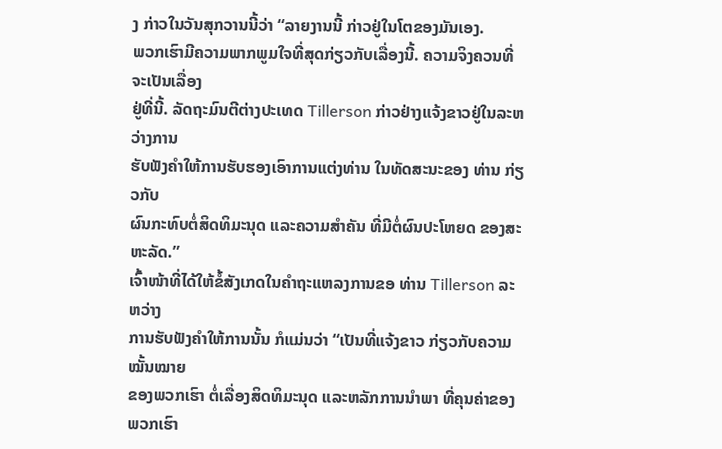ງ ກ່າວໃນວັນສຸກວານນີ້ວ່າ “ລາຍງານນີ້ ກ່າວຢູ່ໃນໂຕຂອງມັນເອງ.
ພວກເຮົາມີຄວາມພາກພູມໃຈທີ່ສຸດກ່ຽວກັບເລື່ອງນີ້. ຄວາມຈິງຄວນທີ່ຈະເປັນເລື່ອງ
ຢູ່ທີ່ນີ້. ລັດຖະມົນຕີຕ່າງປະເທດ Tillerson ກ່າວຢ່າງແຈ້ງຂາວຢູ່ໃນລະຫວ່າງການ
ຮັບຟັງຄຳໃຫ້ການຮັບຮອງເອົາການແຕ່ງທ່ານ ໃນທັດສະນະຂອງ ທ່ານ ກ່ຽວກັບ
ຜົນກະທົບຕໍ່ສິດທິມະນຸດ ແລະຄວາມສຳຄັນ ທີ່ມີຕໍ່ຜົນປະໂຫຍດ ຂອງສະຫະລັດ.”
ເຈົ້າໜ້າທີ່ໄດ້ໃຫ້ຂໍ້ສັງເກດໃນຄຳຖະແຫລງການຂອ ທ່ານ Tillerson ລະຫວ່າງ
ການຮັບຟັງຄຳໃຫ້ການນັ້ນ ກໍແມ່ນວ່າ “ເປັນທີ່ແຈ້ງຂາວ ກ່ຽວກັບຄວາມໝັ້ນໝາຍ
ຂອງພວກເຮົາ ຕໍ່ເລື່ອງສິດທິມະນຸດ ແລະຫລັກການນຳພາ ທີ່ຄຸນຄ່າຂອງພວກເຮົາ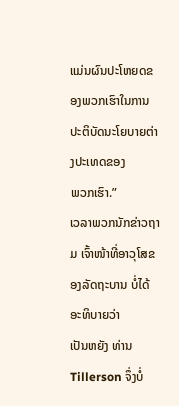ແມ່ນຜົນປະໂຫຍດຂອງພວກເຮົາໃນການປະຕິບັດນະໂຍບາຍຕ່າງປະເທດຂອງ
ພວກເຮົາ.”
ເວລາພວກນັກຂ່າວຖາມ ເຈົ້າໜ້າທີ່ອາວຸໂສຂອງລັດຖະບານ ບໍ່ໄດ້ອະທິບາຍວ່າ
ເປັນຫຍັງ ທ່ານ Tillerson ຈຶ່ງບໍ່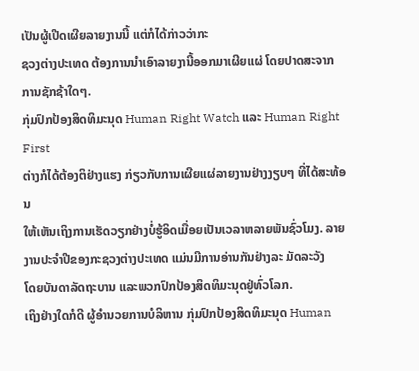ເປັນຜູ້ເປີດເຜີຍລາຍງານນີ້ ແຕ່ກໍໄດ້ກ່າວວ່າກະ
ຊວງຕ່າງປະເທດ ຕ້ອງການນຳເອົາລາຍງານີ້ອອກມາເຜີຍແຜ່ ໂດຍປາດສະຈາກ
ການຊັກຊ້າໃດໆ.
ກຸ່ມປົກປ້ອງສິດທິມະນຸດ Human Right Watch ແລະ Human Right First
ຕ່າງກໍໄດ້ຕ້ອງຕິຢ່າງແຮງ ກ່ຽວກັບການເຜີຍແຜ່ລາຍງານຢ່າງງຽບໆ ທີ່ໄດ້ສະທ້ອນ
ໃຫ້ເຫັນເຖິງການເຮັດວຽກຢ່າງບໍ່ຮູ້ອິດເມື່ອຍເປັນເວລາຫລາຍພັນຊົ່ວໂມງ. ລາຍ
ງານປະຈຳປີຂອງກະຊວງຕ່າງປະເທດ ແມ່ນມີການອ່ານກັນຢ່າງລະ ມັດລະວັງ
ໂດຍບັນດາລັດຖະບານ ແລະພວກປົກປ້ອງສິດທິມະນຸດຢູ່ທົ່ວໂລກ.
ເຖິງຢ່າງໃດກໍດີ ຜູ້ອຳນວຍການບໍລິຫານ ກຸ່ມປົກປ້ອງສິດທິມະນຸດ Human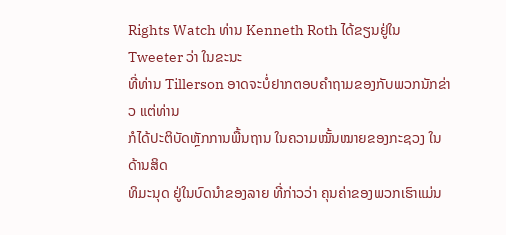Rights Watch ທ່ານ Kenneth Roth ໄດ້ຂຽນຢູ່ໃນ Tweeter ວ່າ ໃນຂະນະ
ທີ່ທ່ານ Tillerson ອາດຈະບໍ່ຢາກຕອບຄຳຖາມຂອງກັບພວກນັກຂ່າວ ແຕ່ທ່ານ
ກໍໄດ້ປະຕິບັດຫຼັກການພື້ນຖານ ໃນຄວາມໝັ້ນໝາຍຂອງກະຊວງ ໃນ ດ້ານສິດ
ທິມະນຸດ ຢູ່ໃນບົດນຳຂອງລາຍ ທີ່ກ່າວວ່າ ຄຸນຄ່າຂອງພວກເຮົາແມ່ນ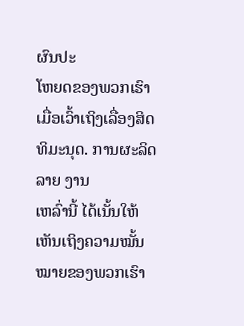ຜົນປະ
ໂຫຍດຂອງພວກເຮົາ ເມື່ອເວົ້າເຖິງເລື່ອງສິດທິມະນຸດ. ການຜະລິດລາຍ ງານ
ເຫລົ່ານີ້ ໄດ້ເນັ້ນໃຫ້ເຫັນເຖິງຄວາມໝັ້ນໝາຍຂອງພວກເຮົາ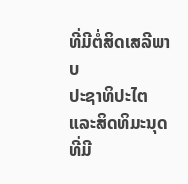ທີ່ມີຕໍ່ສິດເສລີພາບ
ປະຊາທິປະໄຕ ແລະສິດທິມະນຸດ ທີ່ມີ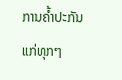ການຄ້ຳປະກັນແກ່ທຸກໆ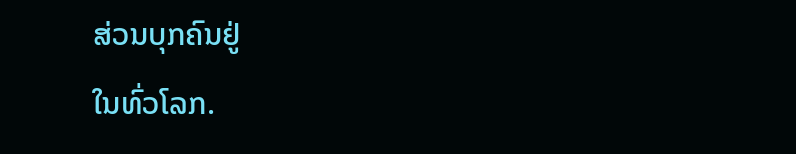ສ່ວນບຸກຄົນຢູ່
ໃນທົ່ວໂລກ.